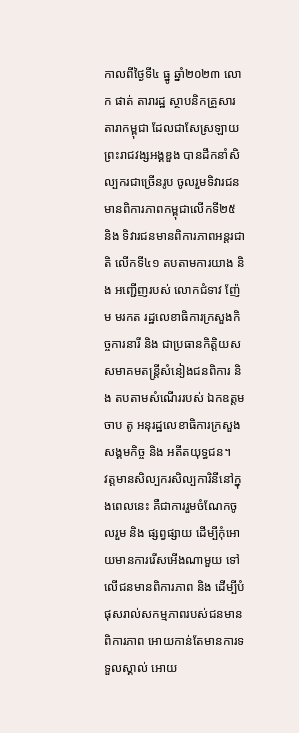កាលពីថ្ងៃទី៤ ធ្នូ ឆ្នាំ២០២៣ លោក ផាត់ តារារដ្ឋ ស្ថាបនិកគ្រួសារតារាកម្ពុជា ដែលជាសែស្រឡាយព្រះរាជវង្សអង្គឌួង បានដឹកនាំសិល្បករជាច្រើនរូប ចូលរួមទិវារជនមានពិការភាពកម្ពុជាលើកទី២៥ និង ទិវារជនមានពិការភាពអន្តរជាតិ លើកទី៤១ តបតាមការយាង និង អញ្ជើញរបស់ លោកជំទាវ ញ៉ែម មរកត រដ្ឋលេខាធិការក្រសួងកិច្ចការនារី និង ជាប្រធានកិត្តិយស សមាគមតន្ត្រីសំនៀងជនពិការ និង តបតាមសំណើររបស់ ឯកឧត្តម ចាប តូ អនុរដ្ឋលេខាធិការក្រសួងសង្គមកិច្ច និង អតីតយុទ្ធជន។
វត្តមានសិល្បករសិល្បការិនីនៅក្នុងពេលនេះ គឺជាការរួមចំណែកចូលរួម និង ផ្សព្វផ្សាយ ដើម្បីកុំអោយមានការរើសអើងណាមួយ ទៅលើជនមានពិការភាព និង ដើម្បីបំផុសរាល់សកម្មភាពរបស់ជនមានពិការភាព អោយកាន់តែមានការទទួលស្គាល់ អោយ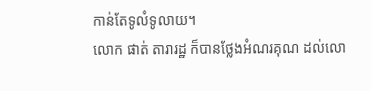កាន់តែទូលំទូលាយ។
លោក ផាត់ តារារដ្ឋ ក៏បានថ្លែងអំណរគុណ ដល់លោ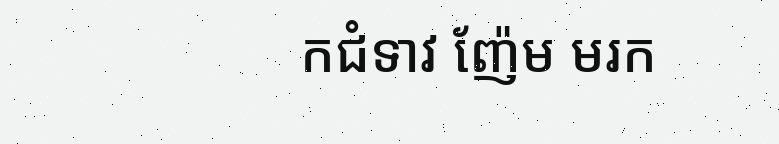កជំទាវ ញ៉ែម មរក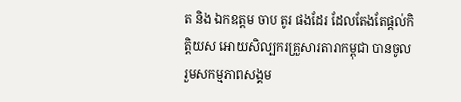ត និង ឯកឧត្តម ចាប តូរ ផងដែរ ដែលតែងតែផ្ដល់កិត្តិយស អោយសិល្បករគ្រួសារតារាកម្ពុជា បានចូលរួមសកម្មភាពសង្គម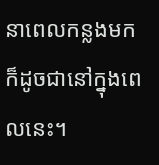នាពេលកន្លងមក ក៏ដូចជានៅក្នុងពេលនេះ។